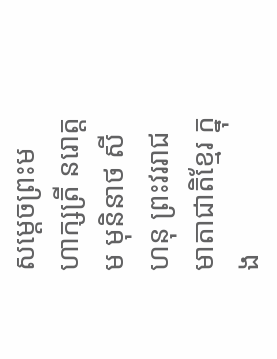សម្តេចព្រះមហាក្សត្រី នរោត្តម មុនិនាថ សីហនុ ព្រះវររាជមាតាជាតិខ្មែរ ក្នុង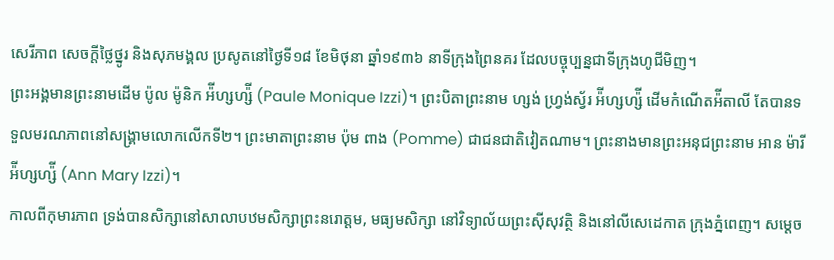សេរីភាព សេចក្តីថ្លៃថ្នូរ និងសុភមង្គល ប្រសូតនៅថ្ងៃទី១៨ ខែមិថុនា ឆ្នាំ១៩៣៦ នាទីក្រុងព្រៃនគរ ដែលបច្ចុប្បន្នជាទីក្រុងហូជីមិញ។
ព្រះអង្គមានព្រះនាមដើម ប៉ូល ម៉ូនិក អ៉ីហ្សហ្ស៉ី (Paule Monique Izzi)។ ព្រះបិតាព្រះនាម ហ្សង់ ហ្វ្រង់ស្វ័រ អ៉ីហ្សហ្ស៉ី ដើមកំណើតអ៉ីតាលី តែបានទទួលមរណភាពនៅសង្គ្រាមលោកលើកទី២។ ព្រះមាតាព្រះនាម ប៉ុម ពាង (Pomme) ជាជនជាតិវៀតណាម។ ព្រះនាងមានព្រះអនុជព្រះនាម អាន ម៉ារី អ៉ីហ្សហ្ស៉ី (Ann Mary Izzi)។
កាលពីកុមារភាព ទ្រង់បានសិក្សានៅសាលាបឋមសិក្សាព្រះនរោត្តម, មធ្យមសិក្សា នៅវិទ្យាល័យព្រះស៊ីសុវត្ថិ និងនៅលីសេដេកាត ក្រុងភ្នំពេញ។ សម្តេច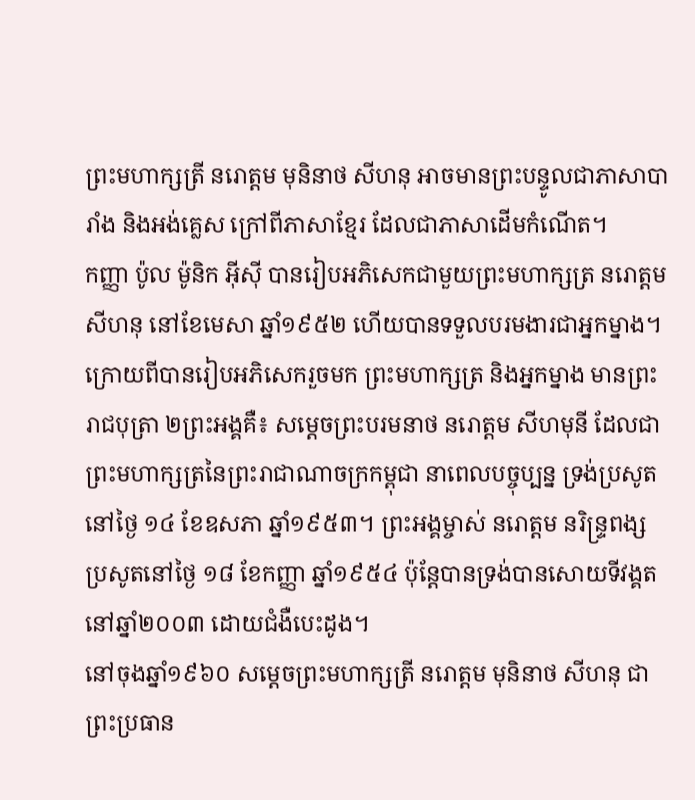ព្រះមហាក្សត្រី នរោត្តម មុនិនាថ សីហនុ អាចមានព្រះបន្ទូលជាភាសាបារាំង និងអង់គ្លេស ក្រៅពីភាសាខ្មែរ ដែលជាភាសាដើមកំណើត។
កញ្ញា ប៉ូល ម៉ូនិក អ៊ីស៊ី បានរៀបអភិសេកជាមួយព្រះមហាក្សត្រ នរោត្តម សីហនុ នៅខែមេសា ឆ្នាំ១៩៥២ ហើយបានទទួលបរមងារជាអ្នកម្នាង។ ក្រោយពីបានរៀបអភិសេករួចមក ព្រះមហាក្សត្រ និងអ្នកម្នាង មានព្រះរាជបុត្រា ២ព្រះអង្គគឺ៖ សម្តេចព្រះបរមនាថ នរោត្ដម សីហមុនី ដែលជាព្រះមហាក្សត្រនៃព្រះរាជាណាចក្រកម្ពុជា នាពេលបច្ចុប្បន្ន ទ្រង់ប្រសូតនៅថ្ងៃ ១៤ ខែឧសភា ឆ្នាំ១៩៥៣។ ព្រះអង្គម្ចាស់ នរោត្តម នរិន្ទ្រពង្ស ប្រសូតនៅថ្ងៃ ១៨ ខែកញ្ញា ឆ្នាំ១៩៥៤ ប៉ុន្តែបានទ្រង់បានសោយទីវង្គតនៅឆ្នាំ២០០៣ ដោយជំងឺបេះដូង។
នៅចុងឆ្នាំ១៩៦០ សម្តេចព្រះមហាក្សត្រី នរោត្តម មុនិនាថ សីហនុ ជាព្រះប្រធាន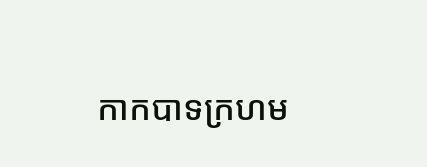កាកបាទក្រហម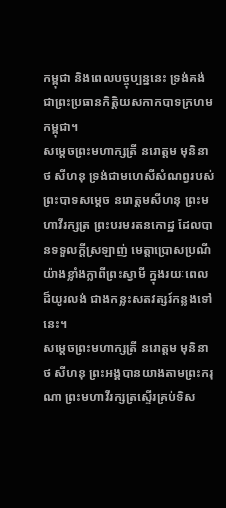កម្ពុជា និងពេលបច្ចុប្បន្ននេះ ទ្រង់គង់ជាព្រះប្រធានកិត្តិយសកាកបាទក្រហមកម្ពុជា។
សម្តេចព្រះមហាក្សត្រី នរោត្តម មុនិនាថ សីហនុ ទ្រង់ជាមហេសីសំណព្វរបស់ព្រះបាទសម្តេច នរោត្តមសីហនុ ព្រះមហាវីរក្សត្រ ព្រះបរមរតនកោដ្ឋ ដែលបានទទួលក្តីស្រឡាញ់ មេត្តាប្រោសប្រណី យ៉ាងខ្លាំងក្លាពីព្រះស្វាមី ក្នុងរយៈពេលដ៏យូរលង់ ជាងកន្លះសតវត្សរ៍កន្លងទៅនេះ។
សម្តេចព្រះមហាក្សត្រី នរោត្តម មុនិនាថ សីហនុ ព្រះអង្គបានយាងតាមព្រះករុណា ព្រះមហាវីរក្សត្រស្ទើរគ្រប់ទិស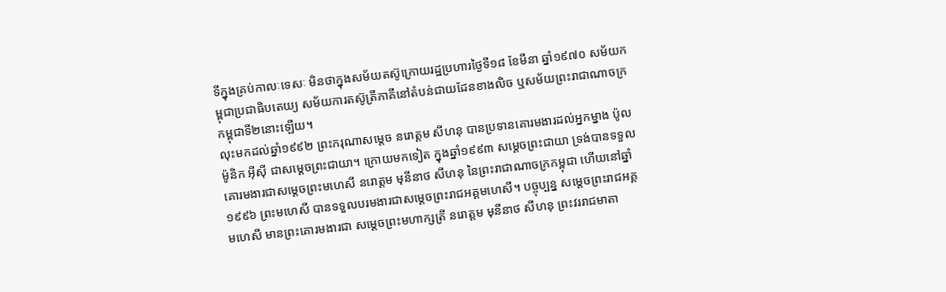ទីក្នុងគ្រប់កាលៈទេសៈ មិនថាក្នុងសម័យតស៊ូក្រោយរដ្ឋប្រហារថ្ងៃទី១៨ ខែមីនា ឆ្នាំ១៩៧០ សម័យកម្ពុជាប្រជាធិបតេយ្យ សម័យការតស៊ូត្រីភាគីនៅតំបន់ជាយដែនខាងលិច ឬសម័យព្រះរាជាណាចក្រកម្ពុជាទី២នោះឡើយ។
លុះមកដល់ឆ្នាំ១៩៩២ ព្រះករុណាសម្ដេច នរោត្តម សីហនុ បានប្រទានគោរមងារដល់អ្នកម្នាង ប៉ូល ម៉ូនិក អ៊ីស៊ី ជាសម្ដេចព្រះជាយា។ ក្រោយមកទៀត ក្នុងឆ្នាំ១៩៩៣ សម្ដេចព្រះជាយា ទ្រង់បានទទួលគោរមងារជាសម្ដេចព្រះមហេសី នរោត្តម មុនីនាថ សីហនុ នៃព្រះរាជាណាចក្រកម្ពុជា ហើយនៅឆ្នាំ១៩៩៦ ព្រះមហេសី បានទទួលបរមងារជាសម្ដេចព្រះរាជអគ្គមហេសី។ បច្ចុប្បន្ន សម្ដេចព្រះរាជអគ្គមហេសី មានព្រះគោរមងារជា សម្ដេចព្រះមហាក្សត្រី នរោត្ដម មុនីនាថ សីហនុ ព្រះវររាជមាតា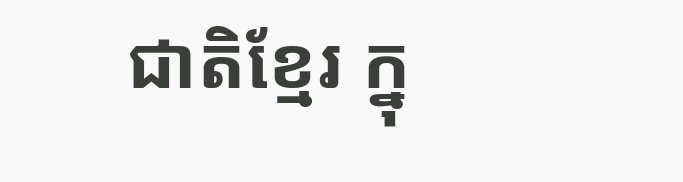ជាតិខ្មែរ ក្នុ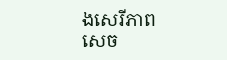ងសេរីភាព សេច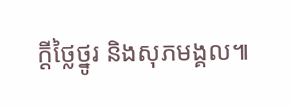ក្ដីថ្លៃថ្នូរ និងសុភមង្គល៕